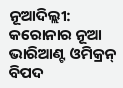ନୂଆଦିଲ୍ଲୀ: କରୋନାର ନୂଆ ଭାରିଆଣ୍ଟ ଓମିକ୍ରନ୍ ବିପଦ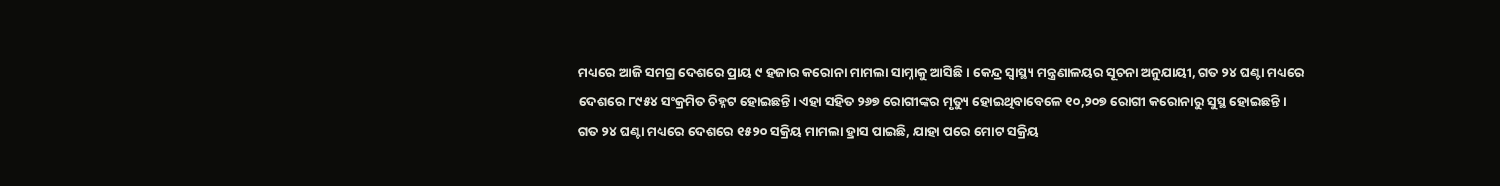ମଧ୍ୟରେ ଆଜି ସମଗ୍ର ଦେଶରେ ପ୍ରାୟ ୯ ହଜାର କରୋନା ମାମଲା ସାମ୍ନାକୁ ଆସିଛି । କେନ୍ଦ୍ର ସ୍ୱାସ୍ଥ୍ୟ ମନ୍ତ୍ରଣାଳୟର ସୂଚନା ଅନୁଯାୟୀ, ଗତ ୨୪ ଘଣ୍ଟା ମଧ୍ୟରେ ଦେଶରେ ୮୯୫୪ ସଂକ୍ରମିତ ଚିହ୍ନଟ ହୋଇଛନ୍ତି। ଏହା ସହିତ ୨୬୭ ରୋଗୀଙ୍କର ମୃତ୍ୟୁ ହୋଇଥିବାବେଳେ ୧୦,୨୦୭ ରୋଗୀ କରୋନାରୁ ସୁସ୍ଥ ହୋଇଛନ୍ତି ।
ଗତ ୨୪ ଘଣ୍ଟା ମଧ୍ୟରେ ଦେଶରେ ୧୫୨୦ ସକ୍ରିୟ ମାମଲା ହ୍ରାସ ପାଇଛି, ଯାହା ପରେ ମୋଟ ସକ୍ରିୟ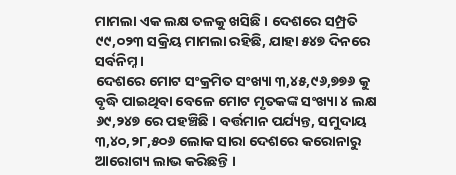ମାମଲା ଏକ ଲକ୍ଷ ତଳକୁ ଖସିଛି । ଦେଶରେ ସମ୍ପ୍ରତି ୯୯,୦୨୩ ସକ୍ରିୟ ମାମଲା ରହିଛି, ଯାହା ୫୪୭ ଦିନରେ ସର୍ବନିମ୍ନ ।
ଦେଶରେ ମୋଟ ସଂକ୍ରମିତ ସଂଖ୍ୟା ୩,୪୫,୯୬,୭୭୬ କୁ ବୃଦ୍ଧି ପାଇଥିବା ବେଳେ ମୋଟ ମୃତକଙ୍କ ସଂଖ୍ୟା ୪ ଲକ୍ଷ ୬୯,୨୪୭ ରେ ପହଞ୍ଚିଛି । ବର୍ତ୍ତମାନ ପର୍ଯ୍ୟନ୍ତ, ସମୁଦାୟ ୩,୪୦,୨୮,୫୦୬ ଲୋକ ସାରା ଦେଶରେ କରୋନାରୁ ଆରୋଗ୍ୟ ଲାଭ କରିଛନ୍ତି ।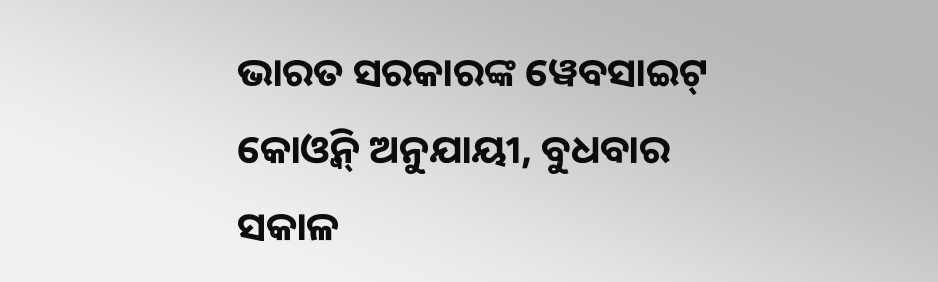ଭାରତ ସରକାରଙ୍କ ୱେବସାଇଟ୍ କୋଓ୍ବିନ୍ ଅନୁଯାୟୀ, ବୁଧବାର ସକାଳ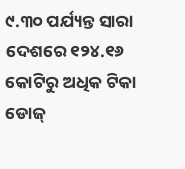୯.୩୦ ପର୍ଯ୍ୟନ୍ତ ସାରା ଦେଶରେ ୧୨୪.୧୬ କୋଟିରୁ ଅଧିକ ଟିକା ଡୋଜ୍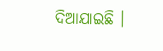ଦିଆଯାଇଛି ।